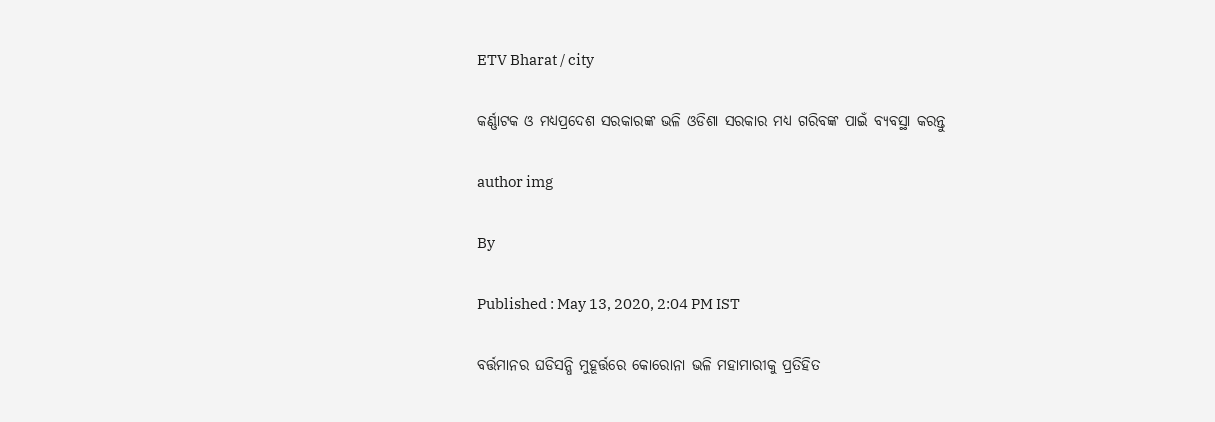ETV Bharat / city

କର୍ଣ୍ଣାଟକ ଓ ମଧ୍ୟପ୍ରଦେଶ ସରକାରଙ୍କ ଭଳି ଓଡିଶା ସରକାର ମଧ୍ୟ ଗରିବଙ୍କ ପାଇଁ ବ୍ୟବସ୍ଥା କରନ୍ତୁ

author img

By

Published : May 13, 2020, 2:04 PM IST

ବର୍ତ୍ତମାନର ଘଡିସନ୍ଧି ମୁହୂର୍ତ୍ତରେ କୋରୋନା ଭଳି ମହାମାରୀକୁ ପ୍ରତିହିତ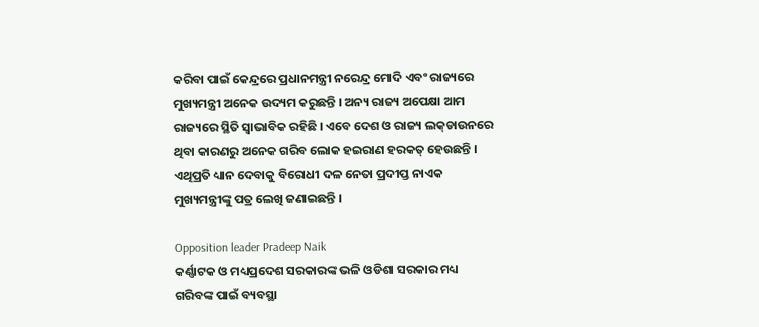କରିବା ପାଇଁ କେନ୍ଦ୍ରରେ ପ୍ରଧାନମନ୍ତ୍ରୀ ନରେନ୍ଦ୍ର ମୋଦି ଏବଂ ରାଜ୍ୟରେ ମୁଖ୍ୟମନ୍ତ୍ରୀ ଅନେକ ଉଦ୍ୟମ କରୁଛନ୍ତି । ଅନ୍ୟ ରାଜ୍ୟ ଅପେକ୍ଷା ଆମ ରାଜ୍ୟରେ ସ୍ଥିତି ସ୍ବାଭାବିକ ରହିଛି । ଏବେ ଦେଶ ଓ ରାଜ୍ୟ ଲକ୍‌ଡାଉନରେ ଥିବା କାରଣରୁ ଅନେକ ଗରିବ ଲୋକ ହଇରାଣ ହରକତ୍ ହେଉଛନ୍ତି । ଏଥିପ୍ରତି ଧ୍ୟାନ ଦେବାକୁ ବିରୋଧୀ ଦଳ ନେତା ପ୍ରଦୀପ୍ତ ନାଏକ ମୁଖ୍ୟମନ୍ତ୍ରୀଙ୍କୁ ପତ୍ର ଲେଖି ଜଣାଇଛନ୍ତି ।

Opposition leader Pradeep Naik
କର୍ଣ୍ଣାଟକ ଓ ମଧ୍ୟପ୍ରଦେଶ ସରକାରଙ୍କ ଭଳି ଓଡିଶା ସରକାର ମଧ୍ୟ ଗରିବଙ୍କ ପାଇଁ ବ୍ୟବସ୍ଥା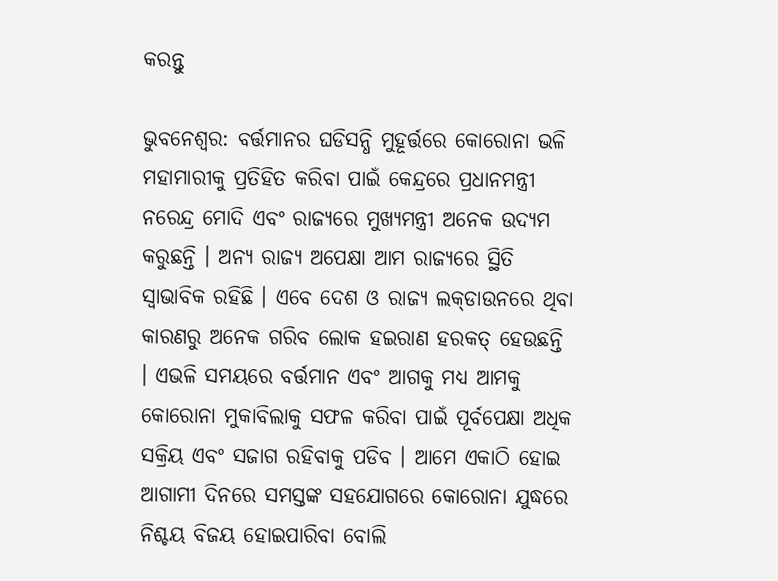କରନ୍ତୁ

ଭୁବନେଶ୍ବର: ବର୍ତ୍ତମାନର ଘଡିସନ୍ଧି ମୁହୂର୍ତ୍ତରେ କୋରୋନା ଭଳି ମହାମାରୀକୁ ପ୍ରତିହିତ କରିବା ପାଇଁ କେନ୍ଦ୍ରରେ ପ୍ରଧାନମନ୍ତ୍ରୀ ନରେନ୍ଦ୍ର ମୋଦି ଏବଂ ରାଜ୍ୟରେ ମୁଖ୍ୟମନ୍ତ୍ରୀ ଅନେକ ଉଦ୍ୟମ କରୁଛନ୍ତି । ଅନ୍ୟ ରାଜ୍ୟ ଅପେକ୍ଷା ଆମ ରାଜ୍ୟରେ ସ୍ଥିତି ସ୍ବାଭାବିକ ରହିଛି । ଏବେ ଦେଶ ଓ ରାଜ୍ୟ ଲକ୍‌ଡାଉନରେ ଥିବା କାରଣରୁ ଅନେକ ଗରିବ ଲୋକ ହଇରାଣ ହରକତ୍ ହେଉଛନ୍ତି । ଏଭଳି ସମୟରେ ବର୍ତ୍ତମାନ ଏବଂ ଆଗକୁ ମଧ୍ୟ ଆମକୁ କୋରୋନା ମୁକାବିଲାକୁ ସଫଳ କରିବା ପାଇଁ ପୂର୍ବପେକ୍ଷା ଅଧିକ ସକ୍ରିୟ ଏବଂ ସଜାଗ ରହିବାକୁ ପଡିବ । ଆମେ ଏକାଠି ହୋଇ ଆଗାମୀ ଦିନରେ ସମସ୍ତଙ୍କ ସହଯୋଗରେ କୋରୋନା ଯୁଦ୍ଧରେ ନିଶ୍ଚୟ ବିଜୟ ହୋଇପାରିବା ବୋଲି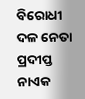ବିରୋଧୀ ଦଳ ନେତା ପ୍ରଦୀପ୍ତ ନାଏକ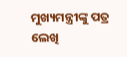ମୁଖ୍ୟମନ୍ତ୍ରୀଙ୍କୁ ପତ୍ର ଲେଖି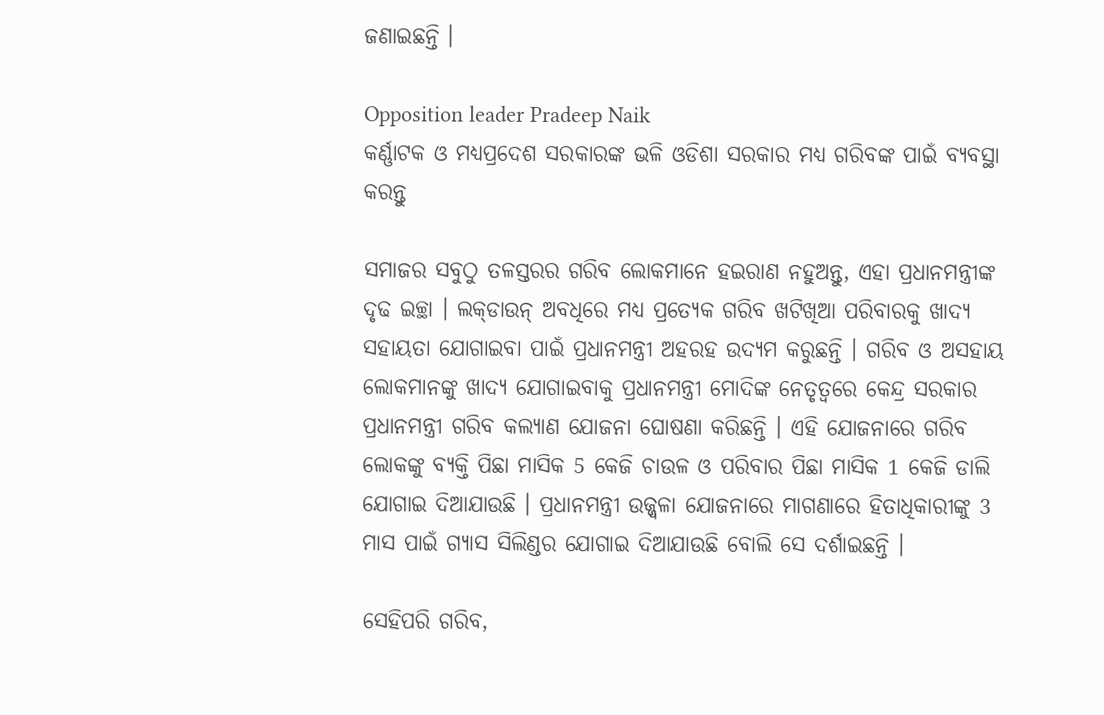ଜଣାଇଛନ୍ତି ।

Opposition leader Pradeep Naik
କର୍ଣ୍ଣାଟକ ଓ ମଧ୍ୟପ୍ରଦେଶ ସରକାରଙ୍କ ଭଳି ଓଡିଶା ସରକାର ମଧ୍ୟ ଗରିବଙ୍କ ପାଇଁ ବ୍ୟବସ୍ଥା କରନ୍ତୁ

ସମାଜର ସବୁଠୁ ତଳସ୍ତରର ଗରିବ ଲୋକମାନେ ହଇରାଣ ନହୁଅନ୍ତୁ, ଏହା ପ୍ରଧାନମନ୍ତ୍ରୀଙ୍କ ଦୃଢ ଇଚ୍ଛା । ଲକ୍‌ଡାଉନ୍ ଅବଧିରେ ମଧ୍ୟ ପ୍ରତ୍ୟେକ ଗରିବ ଖଟିଖିଆ ପରିବାରକୁ ଖାଦ୍ୟ ସହାୟତା ଯୋଗାଇବା ପାଇଁ ପ୍ରଧାନମନ୍ତ୍ରୀ ଅହରହ ଉଦ୍ୟମ କରୁଛନ୍ତି । ଗରିବ ଓ ଅସହାୟ ଲୋକମାନଙ୍କୁ ଖାଦ୍ୟ ଯୋଗାଇବାକୁ ପ୍ରଧାନମନ୍ତ୍ରୀ ମୋଦିଙ୍କ ନେତୃତ୍ବରେ କେନ୍ଦ୍ର ସରକାର ପ୍ରଧାନମନ୍ତ୍ରୀ ଗରିବ କଲ୍ୟାଣ ଯୋଜନା ଘୋଷଣା କରିଛନ୍ତି । ଏହି ଯୋଜନାରେ ଗରିବ ଲୋକଙ୍କୁ ବ୍ୟକ୍ତି ପିଛା ମାସିକ 5 କେଜି ଚାଉଳ ଓ ପରିବାର ପିଛା ମାସିକ 1 କେଜି ଡାଲି ଯୋଗାଇ ଦିଆଯାଉଛି । ପ୍ରଧାନମନ୍ତ୍ରୀ ଉଜ୍ଜ୍ବଳା ଯୋଜନାରେ ମାଗଣାରେ ହିତାଧିକାରୀଙ୍କୁ 3 ମାସ ପାଇଁ ଗ୍ୟାସ ସିଲିଣ୍ଡର ଯୋଗାଇ ଦିଆଯାଉଛି ବୋଲି ସେ ଦର୍ଶାଇଛନ୍ତି ।

ସେହିପରି ଗରିବ,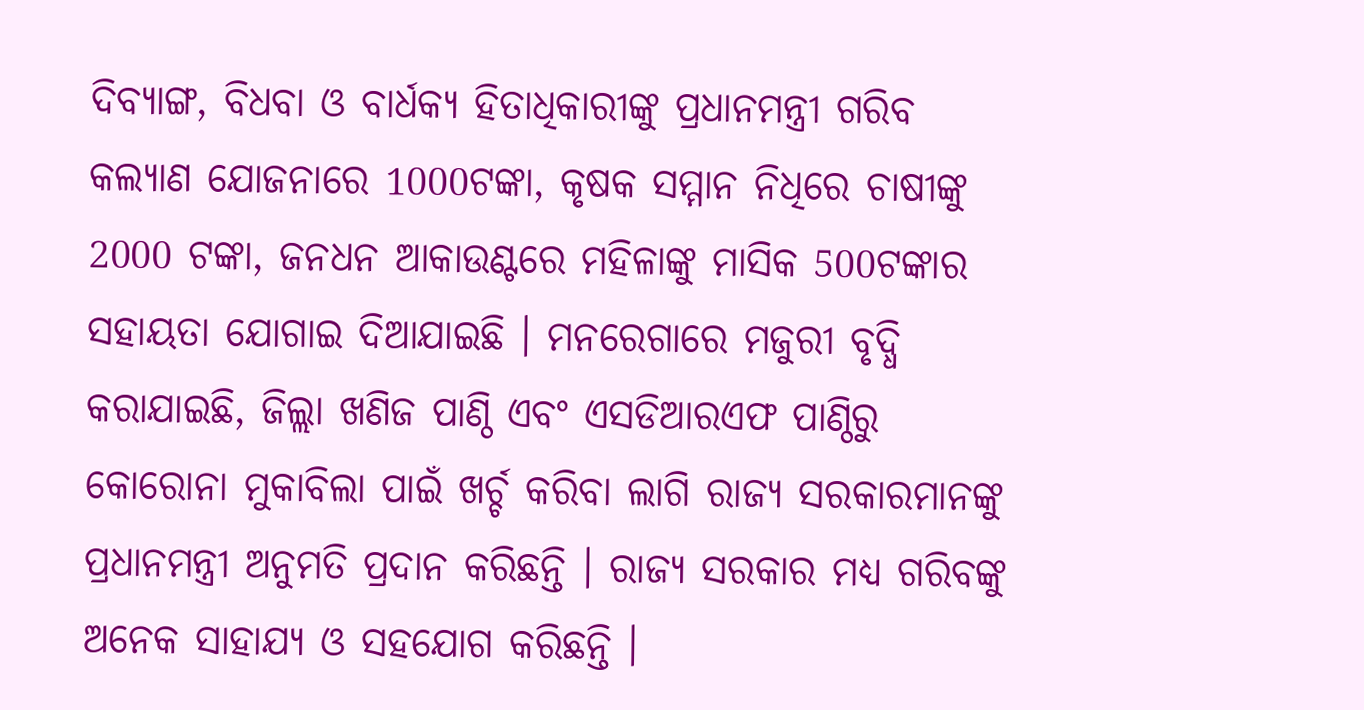ଦିବ୍ୟାଙ୍ଗ, ବିଧବା ଓ ବାର୍ଧକ୍ୟ ହିତାଧିକାରୀଙ୍କୁ ପ୍ରଧାନମନ୍ତ୍ରୀ ଗରିବ କଲ୍ୟାଣ ଯୋଜନାରେ 1000ଟଙ୍କା, କୃଷକ ସମ୍ମାନ ନିଧିରେ ଚାଷୀଙ୍କୁ 2000 ଟଙ୍କା, ଜନଧନ ଆକାଉଣ୍ଟରେ ମହିଳାଙ୍କୁ ମାସିକ 500ଟଙ୍କାର ସହାୟତା ଯୋଗାଇ ଦିଆଯାଇଛି । ମନରେଗାରେ ମଜୁରୀ ବୃଦ୍ଧି କରାଯାଇଛି, ଜିଲ୍ଲା ଖଣିଜ ପାଣ୍ଠି ଏବଂ ଏସଡିଆରଏଫ ପାଣ୍ଠିରୁ କୋରୋନା ମୁକାବିଲା ପାଇଁ ଖର୍ଚ୍ଚ କରିବା ଲାଗି ରାଜ୍ୟ ସରକାରମାନଙ୍କୁ ପ୍ରଧାନମନ୍ତ୍ରୀ ଅନୁମତି ପ୍ରଦାନ କରିଛନ୍ତି । ରାଜ୍ୟ ସରକାର ମଧ୍ୟ ଗରିବଙ୍କୁ ଅନେକ ସାହାଯ୍ୟ ଓ ସହଯୋଗ କରିଛନ୍ତି ।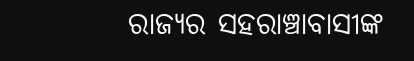ରାଜ୍ୟର ସହରାଞ୍ଚାବାସୀଙ୍କ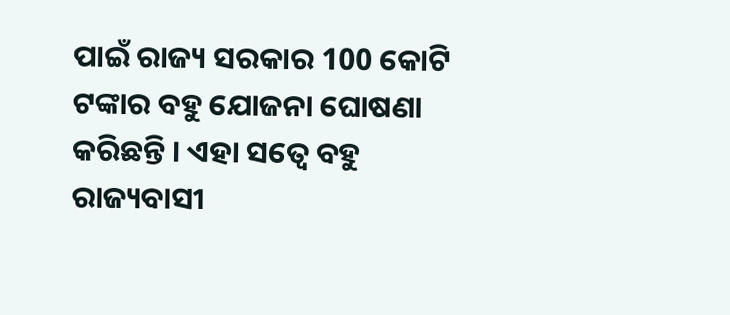ପାଇଁ ରାଜ୍ୟ ସରକାର 100 କୋଟି ଟଙ୍କାର ବହୁ ଯୋଜନା ଘୋଷଣା କରିଛନ୍ତି । ଏହା ସତ୍ବେ ବହୁ ରାଜ୍ୟବାସୀ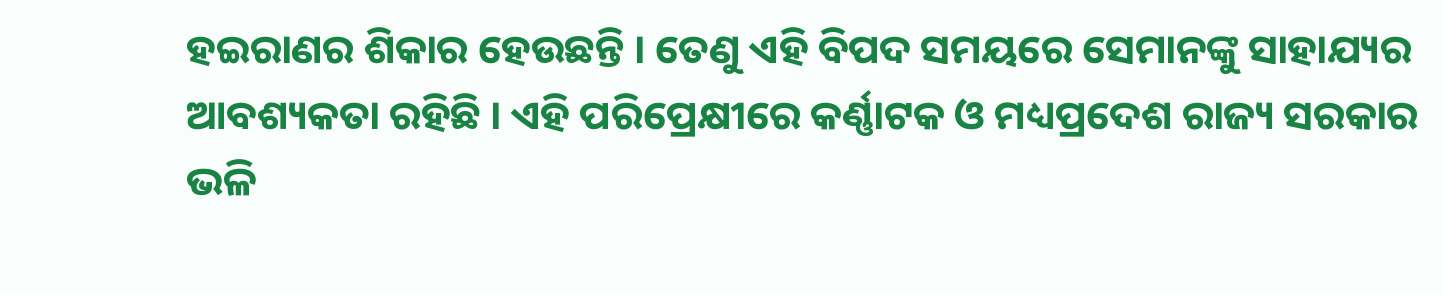ହଇରାଣର ଶିକାର ହେଉଛନ୍ତି । ତେଣୁ ଏହି ବିପଦ ସମୟରେ ସେମାନଙ୍କୁ ସାହାଯ୍ୟର ଆବଶ୍ୟକତା ରହିଛି । ଏହି ପରିପ୍ରେକ୍ଷୀରେ କର୍ଣ୍ଣାଟକ ଓ ମଧ୍ୟପ୍ରଦେଶ ରାଜ୍ୟ ସରକାର ଭଳି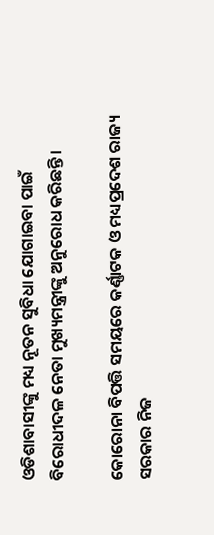ଓଡିଶାବାସୀଙ୍କୁ ମଧ୍ୟ ନୂତନ ସୁବିଧା ଯୋଗାଇବା ପାଇଁ ବିରୋଧୀଦଳ ନେତା ମୁଖ୍ୟମନ୍ତ୍ରୀଙ୍କୁ ଅନୁରୋଧ କରିଛନ୍ତି ।

କୋରୋନା ବିପତ୍ତି ସମୟରେ କର୍ଣ୍ଣାଟକ ଓ ମଧ୍ୟପ୍ରଦେଶ ରାଜ୍ୟ ସରକାର ନିଜ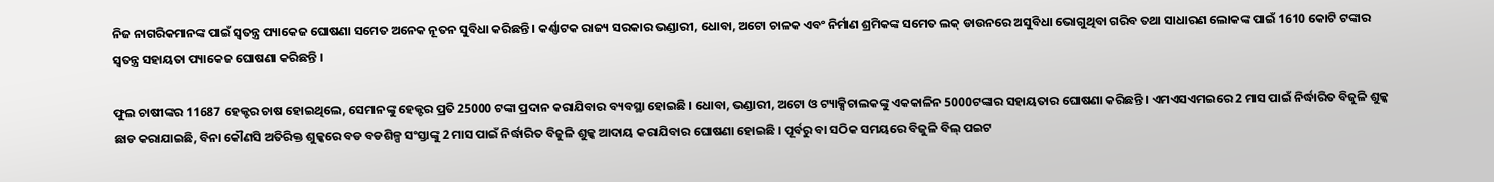ନିଜ ନାଗରିକମାନଙ୍କ ପାଇଁ ସ୍ବତନ୍ତ୍ର ପ୍ୟାକେଜ ଘୋଷଣା ସମେତ ଅନେକ ନୂତନ ସୁବିଧା କରିଛନ୍ତି । କର୍ଣ୍ଣାଟକ ରାଜ୍ୟ ସରକାର ଭଣ୍ଡାରୀ, ଧୋବା, ଅଟୋ ଚାଳକ ଏବଂ ନିର୍ମାଣ ଶ୍ରମିକଙ୍କ ସମେତ ଲକ୍ ଡାଉନରେ ଅସୁବିଧା ଭୋଗୁଥିବା ଗରିବ ତଥା ସାଧାରଣ ଲୋକଙ୍କ ପାଇଁ 1610 କୋଟି ଟଙ୍କାର ସ୍ବତନ୍ତ୍ର ସହାୟତା ପ୍ୟାକେଜ ଘୋଷଣା କରିଛନ୍ତି ।

ଫୁଲ ଚାଷୀଙ୍କର 11687 ହେକ୍ଟର ଚାଷ ହୋଇଥିଲେ, ସେମାନଙ୍କୁ ହେକ୍ଟର ପ୍ରତି 25000 ଟଙ୍କା ପ୍ରଦାନ କରାଯିବାର ବ୍ୟବସ୍ଥା ହୋଇଛି । ଧୋବା, ଭଣ୍ଡାରୀ, ଅଟୋ ଓ ଟ୍ୟାକ୍ସିଚାଲକଙ୍କୁ ଏକକାଳିନ 5000ଟଙ୍କାର ସହାୟତାର ଘୋଷଣା କରିଛନ୍ତି । ଏମଏସଏମଇରେ 2 ମାସ ପାଇଁ ନିର୍ଦ୍ଧାରିତ ବିଜୁଳି ଶୁଳ୍କ ଛାଡ କରାଯାଇଛି, ବିନା କୌଣସି ଅତିରିକ୍ତ ଶୁଳ୍କରେ ବଡ ବଡଶିଳ୍ପ ସଂସ୍ତାଙ୍କୁ 2 ମାସ ପାଇଁ ନିର୍ଦ୍ଧାରିତ ବିଜୁଳି ଶୁଳ୍କ ଆଦାୟ କରାଯିବାର ଘୋଷଣା ହୋଇଛି । ପୂର୍ବରୁ ବା ସଠିକ ସମୟରେ ବିଜୁଳି ବିଲ୍ ପଇଟ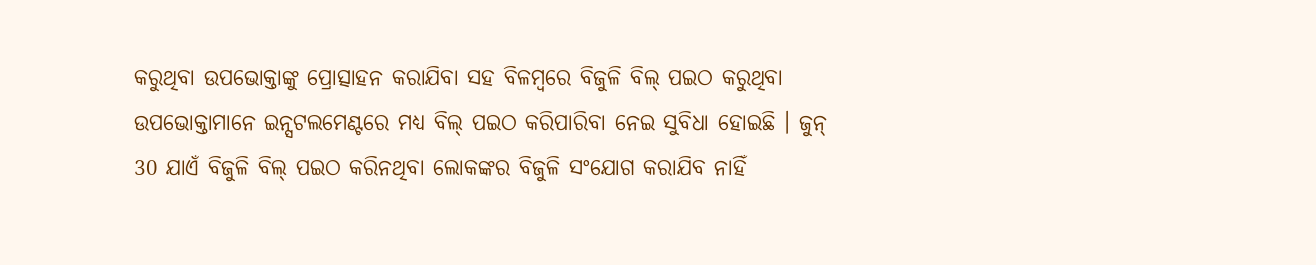କରୁଥିବା ଉପଭୋକ୍ତାଙ୍କୁ ପ୍ରୋତ୍ସାହନ କରାଯିବା ସହ ବିଳମ୍ବରେ ବିଜୁଳି ବିଲ୍ ପଇଠ କରୁଥିବା ଉପଭୋକ୍ତାମାନେ ଇନ୍ସଟଲମେଣ୍ଟରେ ମଧ୍ୟ ବିଲ୍ ପଇଠ କରିପାରିବା ନେଇ ସୁବିଧା ହୋଇଛି । ଜୁନ୍ 30 ଯାଏଁ ବିଜୁଳି ବିଲ୍ ପଇଠ କରିନଥିବା ଲୋକଙ୍କର ବିଜୁଳି ସଂଯୋଗ କରାଯିବ ନାହିଁ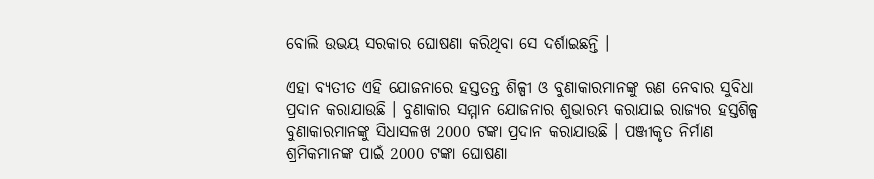ବୋଲି ଉଭୟ ସରକାର ଘୋଷଣା କରିଥିବା ସେ ଦର୍ଶାଇଛନ୍ତି ।

ଏହା ବ୍ୟତୀତ ଏହି ଯୋଜନାରେ ହସ୍ତତନ୍ତ ଶିଳ୍ପୀ ଓ ବୁଣାକାରମାନଙ୍କୁ ଋଣ ନେବାର ସୁବିଧା ପ୍ରଦାନ କରାଯାଉଛି । ବୁଣାକାର ସମ୍ମାନ ଯୋଜନାର ଶୁଭାରମ୍ଭ କରାଯାଇ ରାଜ୍ୟର ହସ୍ତଶିଳ୍ପ ବୁଣାକାରମାନଙ୍କୁ ସିଧାସଳଖ 2000 ଟଙ୍କା ପ୍ରଦାନ କରାଯାଉଛି । ପଞ୍ଜୀକୃତ ନିର୍ମାଣ ଶ୍ରମିକମାନଙ୍କ ପାଇଁ 2000 ଟଙ୍କା ଘୋଷଣା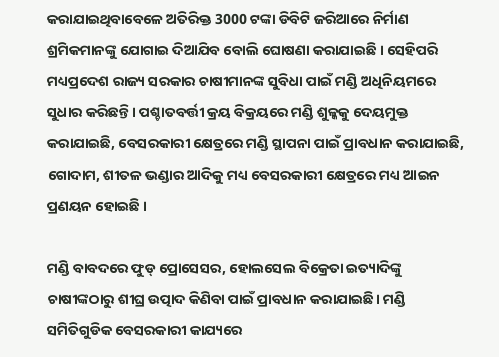କରାଯାଇଥିବାବେଳେ ଅତିରିକ୍ତ 3000 ଟଙ୍କା ଡିବିଟି ଜରିଆରେ ନିର୍ମାଣ ଶ୍ରମିକମାନଙ୍କୁ ଯୋଗାଇ ଦିଆଯିବ ବୋଲି ଘୋଷଣା କରାଯାଇଛି । ସେହିପରି ମଧ୍ୟପ୍ରଦେଶ ରାଜ୍ୟ ସରକାର ଚାଷୀମାନଙ୍କ ସୁବିଧା ପାଇଁ ମଣ୍ଡି ଅଧିନିୟମରେ ସୁଧାର କରିଛନ୍ତି । ପଶ୍ଚାତବର୍ତ୍ତୀ କ୍ରୟ ବିକ୍ରୟରେ ମଣ୍ଡି ଶୁଳ୍କକୁ ଦେୟମୁକ୍ତ କରାଯାଇଛି, ବେସରକାରୀ କ୍ଷେତ୍ରରେ ମଣ୍ଡି ସ୍ଥାପନା ପାଇଁ ପ୍ରାବଧାନ କରାଯାଇଛି, ଗୋଦାମ, ଶୀତଳ ଭଣ୍ଡାର ଆଦିକୁ ମଧ୍ୟ ବେସରକାରୀ କ୍ଷେତ୍ରରେ ମଧ୍ୟ ଆଇନ ପ୍ରଣୟନ ହୋଇଛି ।

ମଣ୍ଡି ବାବଦରେ ଫୁଡ୍ ପ୍ରୋସେସର, ହୋଲସେଲ ବିକ୍ରେତା ଇତ୍ୟାଦିଙ୍କୁ ଚାଷୀଙ୍କଠାରୁ ଶୀଘ୍ର ଉତ୍ପାଦ କିଣିବା ପାଇଁ ପ୍ରାବଧାନ କରାଯାଇଛି। ମଣ୍ଡି ସମିତିଗୁଡିକ ବେସରକାରୀ କାଯ୍ୟରେ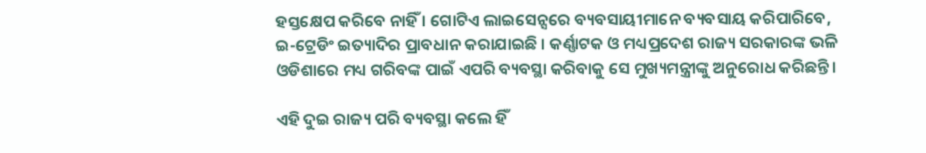ହସ୍ତକ୍ଷେପ କରିବେ ନାହିଁ । ଗୋଟିଏ ଲାଇସେନ୍ସରେ ବ୍ୟବସାୟୀମାନେ ବ୍ୟବସାୟ କରିପାରିବେ, ଇ-ଟ୍ରେଡିଂ ଇତ୍ୟାଦିର ପ୍ରାବଧାନ କରାଯାଇଛି । କର୍ଣ୍ଣାଟକ ଓ ମଧ୍ୟପ୍ରଦେଶ ରାଜ୍ୟ ସରକାରଙ୍କ ଭଳି ଓଡିଶାରେ ମଧ୍ୟ ଗରିବଙ୍କ ପାଇଁ ଏପରି ବ୍ୟବସ୍ଥା କରିବାକୁ ସେ ମୁଖ୍ୟମନ୍ତ୍ରୀଙ୍କୁ ଅନୁରୋଧ କରିଛନ୍ତି ।

ଏହି ଦୁଇ ରାଜ୍ୟ ପରି ବ୍ୟବସ୍ଥା କଲେ ହିଁ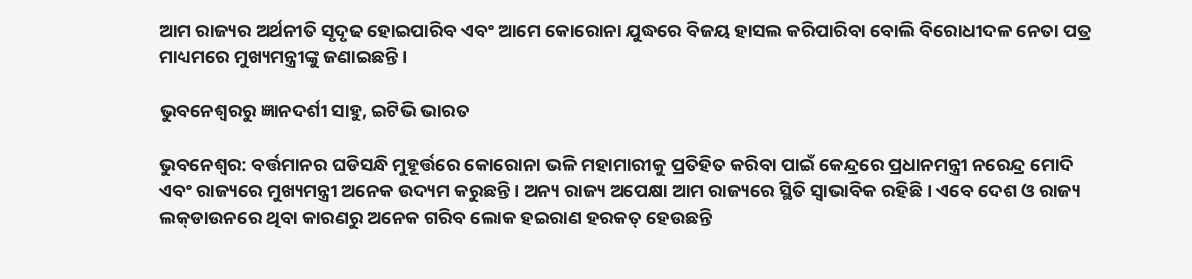ଆମ ରାଜ୍ୟର ଅର୍ଥନୀତି ସୃଦୃଢ ହୋଇପାରିବ ଏବଂ ଆମେ କୋରୋନା ଯୁଦ୍ଧରେ ବିଜୟ ହାସଲ କରିପାରିବା ବୋଲି ବିରୋଧୀଦଳ ନେତା ପତ୍ର ମାଧ୍ୟମରେ ମୁଖ୍ୟମନ୍ତ୍ରୀଙ୍କୁ ଜଣାଇଛନ୍ତି ।

ଭୁବନେଶ୍ବରରୁ ଜ୍ଞାନଦର୍ଶୀ ସାହୁ, ଇଟିଭି ଭାରତ

ଭୁବନେଶ୍ବର: ବର୍ତ୍ତମାନର ଘଡିସନ୍ଧି ମୁହୂର୍ତ୍ତରେ କୋରୋନା ଭଳି ମହାମାରୀକୁ ପ୍ରତିହିତ କରିବା ପାଇଁ କେନ୍ଦ୍ରରେ ପ୍ରଧାନମନ୍ତ୍ରୀ ନରେନ୍ଦ୍ର ମୋଦି ଏବଂ ରାଜ୍ୟରେ ମୁଖ୍ୟମନ୍ତ୍ରୀ ଅନେକ ଉଦ୍ୟମ କରୁଛନ୍ତି । ଅନ୍ୟ ରାଜ୍ୟ ଅପେକ୍ଷା ଆମ ରାଜ୍ୟରେ ସ୍ଥିତି ସ୍ବାଭାବିକ ରହିଛି । ଏବେ ଦେଶ ଓ ରାଜ୍ୟ ଲକ୍‌ଡାଉନରେ ଥିବା କାରଣରୁ ଅନେକ ଗରିବ ଲୋକ ହଇରାଣ ହରକତ୍ ହେଉଛନ୍ତି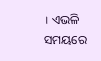। ଏଭଳି ସମୟରେ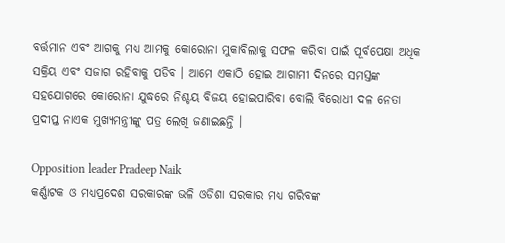ବର୍ତ୍ତମାନ ଏବଂ ଆଗକୁ ମଧ୍ୟ ଆମକୁ କୋରୋନା ମୁକାବିଲାକୁ ସଫଳ କରିବା ପାଇଁ ପୂର୍ବପେକ୍ଷା ଅଧିକ ସକ୍ରିୟ ଏବଂ ସଜାଗ ରହିବାକୁ ପଡିବ । ଆମେ ଏକାଠି ହୋଇ ଆଗାମୀ ଦିନରେ ସମସ୍ତଙ୍କ ସହଯୋଗରେ କୋରୋନା ଯୁଦ୍ଧରେ ନିଶ୍ଚୟ ବିଜୟ ହୋଇପାରିବା ବୋଲି ବିରୋଧୀ ଦଳ ନେତା ପ୍ରଦୀପ୍ତ ନାଏକ ମୁଖ୍ୟମନ୍ତ୍ରୀଙ୍କୁ ପତ୍ର ଲେଖି ଜଣାଇଛନ୍ତି ।

Opposition leader Pradeep Naik
କର୍ଣ୍ଣାଟକ ଓ ମଧ୍ୟପ୍ରଦେଶ ସରକାରଙ୍କ ଭଳି ଓଡିଶା ସରକାର ମଧ୍ୟ ଗରିବଙ୍କ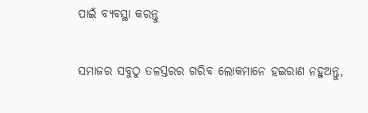ପାଇଁ ବ୍ୟବସ୍ଥା କରନ୍ତୁ

ସମାଜର ସବୁଠୁ ତଳସ୍ତରର ଗରିବ ଲୋକମାନେ ହଇରାଣ ନହୁଅନ୍ତୁ,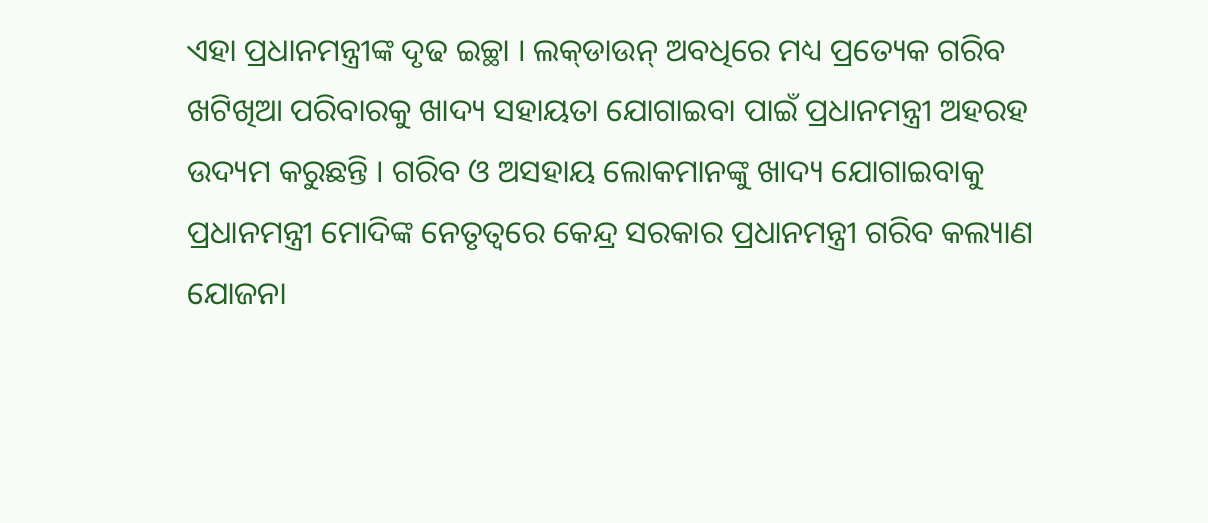ଏହା ପ୍ରଧାନମନ୍ତ୍ରୀଙ୍କ ଦୃଢ ଇଚ୍ଛା । ଲକ୍‌ଡାଉନ୍ ଅବଧିରେ ମଧ୍ୟ ପ୍ରତ୍ୟେକ ଗରିବ ଖଟିଖିଆ ପରିବାରକୁ ଖାଦ୍ୟ ସହାୟତା ଯୋଗାଇବା ପାଇଁ ପ୍ରଧାନମନ୍ତ୍ରୀ ଅହରହ ଉଦ୍ୟମ କରୁଛନ୍ତି । ଗରିବ ଓ ଅସହାୟ ଲୋକମାନଙ୍କୁ ଖାଦ୍ୟ ଯୋଗାଇବାକୁ ପ୍ରଧାନମନ୍ତ୍ରୀ ମୋଦିଙ୍କ ନେତୃତ୍ବରେ କେନ୍ଦ୍ର ସରକାର ପ୍ରଧାନମନ୍ତ୍ରୀ ଗରିବ କଲ୍ୟାଣ ଯୋଜନା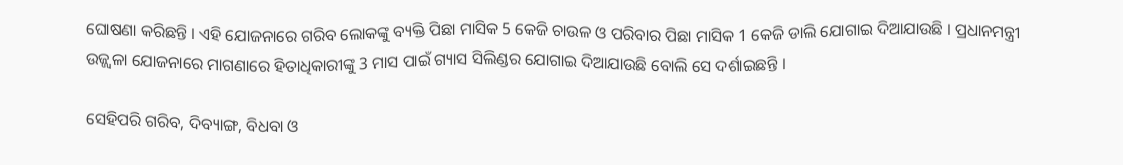ଘୋଷଣା କରିଛନ୍ତି । ଏହି ଯୋଜନାରେ ଗରିବ ଲୋକଙ୍କୁ ବ୍ୟକ୍ତି ପିଛା ମାସିକ 5 କେଜି ଚାଉଳ ଓ ପରିବାର ପିଛା ମାସିକ 1 କେଜି ଡାଲି ଯୋଗାଇ ଦିଆଯାଉଛି । ପ୍ରଧାନମନ୍ତ୍ରୀ ଉଜ୍ଜ୍ବଳା ଯୋଜନାରେ ମାଗଣାରେ ହିତାଧିକାରୀଙ୍କୁ 3 ମାସ ପାଇଁ ଗ୍ୟାସ ସିଲିଣ୍ଡର ଯୋଗାଇ ଦିଆଯାଉଛି ବୋଲି ସେ ଦର୍ଶାଇଛନ୍ତି ।

ସେହିପରି ଗରିବ, ଦିବ୍ୟାଙ୍ଗ, ବିଧବା ଓ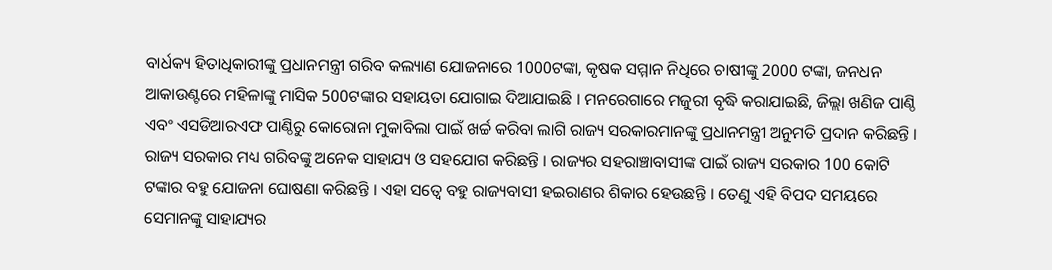ବାର୍ଧକ୍ୟ ହିତାଧିକାରୀଙ୍କୁ ପ୍ରଧାନମନ୍ତ୍ରୀ ଗରିବ କଲ୍ୟାଣ ଯୋଜନାରେ 1000ଟଙ୍କା, କୃଷକ ସମ୍ମାନ ନିଧିରେ ଚାଷୀଙ୍କୁ 2000 ଟଙ୍କା, ଜନଧନ ଆକାଉଣ୍ଟରେ ମହିଳାଙ୍କୁ ମାସିକ 500ଟଙ୍କାର ସହାୟତା ଯୋଗାଇ ଦିଆଯାଇଛି । ମନରେଗାରେ ମଜୁରୀ ବୃଦ୍ଧି କରାଯାଇଛି, ଜିଲ୍ଲା ଖଣିଜ ପାଣ୍ଠି ଏବଂ ଏସଡିଆରଏଫ ପାଣ୍ଠିରୁ କୋରୋନା ମୁକାବିଲା ପାଇଁ ଖର୍ଚ୍ଚ କରିବା ଲାଗି ରାଜ୍ୟ ସରକାରମାନଙ୍କୁ ପ୍ରଧାନମନ୍ତ୍ରୀ ଅନୁମତି ପ୍ରଦାନ କରିଛନ୍ତି । ରାଜ୍ୟ ସରକାର ମଧ୍ୟ ଗରିବଙ୍କୁ ଅନେକ ସାହାଯ୍ୟ ଓ ସହଯୋଗ କରିଛନ୍ତି । ରାଜ୍ୟର ସହରାଞ୍ଚାବାସୀଙ୍କ ପାଇଁ ରାଜ୍ୟ ସରକାର 100 କୋଟି ଟଙ୍କାର ବହୁ ଯୋଜନା ଘୋଷଣା କରିଛନ୍ତି । ଏହା ସତ୍ବେ ବହୁ ରାଜ୍ୟବାସୀ ହଇରାଣର ଶିକାର ହେଉଛନ୍ତି । ତେଣୁ ଏହି ବିପଦ ସମୟରେ ସେମାନଙ୍କୁ ସାହାଯ୍ୟର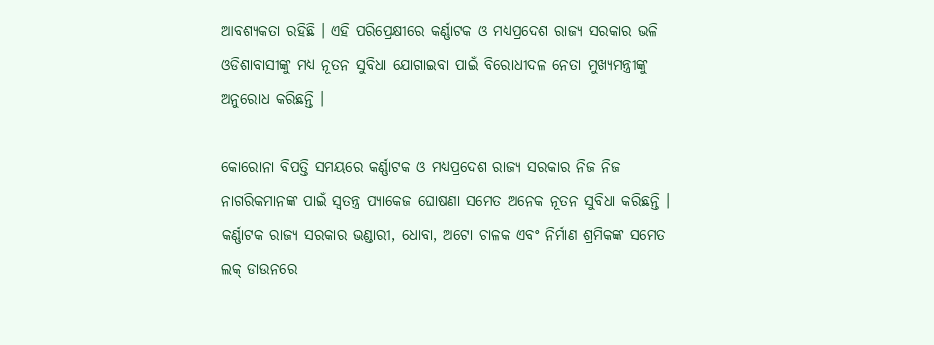ଆବଶ୍ୟକତା ରହିଛି । ଏହି ପରିପ୍ରେକ୍ଷୀରେ କର୍ଣ୍ଣାଟକ ଓ ମଧ୍ୟପ୍ରଦେଶ ରାଜ୍ୟ ସରକାର ଭଳି ଓଡିଶାବାସୀଙ୍କୁ ମଧ୍ୟ ନୂତନ ସୁବିଧା ଯୋଗାଇବା ପାଇଁ ବିରୋଧୀଦଳ ନେତା ମୁଖ୍ୟମନ୍ତ୍ରୀଙ୍କୁ ଅନୁରୋଧ କରିଛନ୍ତି ।

କୋରୋନା ବିପତ୍ତି ସମୟରେ କର୍ଣ୍ଣାଟକ ଓ ମଧ୍ୟପ୍ରଦେଶ ରାଜ୍ୟ ସରକାର ନିଜ ନିଜ ନାଗରିକମାନଙ୍କ ପାଇଁ ସ୍ବତନ୍ତ୍ର ପ୍ୟାକେଜ ଘୋଷଣା ସମେତ ଅନେକ ନୂତନ ସୁବିଧା କରିଛନ୍ତି । କର୍ଣ୍ଣାଟକ ରାଜ୍ୟ ସରକାର ଭଣ୍ଡାରୀ, ଧୋବା, ଅଟୋ ଚାଳକ ଏବଂ ନିର୍ମାଣ ଶ୍ରମିକଙ୍କ ସମେତ ଲକ୍ ଡାଉନରେ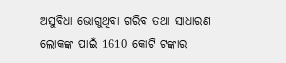ଅସୁବିଧା ଭୋଗୁଥିବା ଗରିବ ତଥା ସାଧାରଣ ଲୋକଙ୍କ ପାଇଁ 1610 କୋଟି ଟଙ୍କାର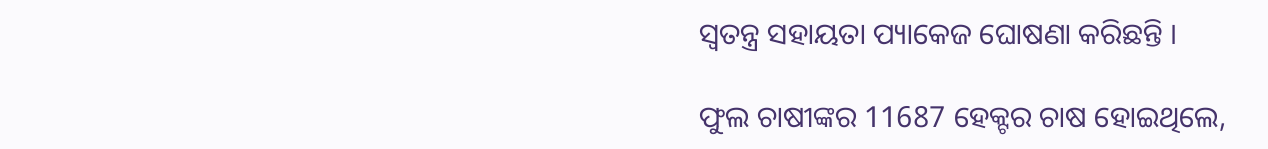ସ୍ବତନ୍ତ୍ର ସହାୟତା ପ୍ୟାକେଜ ଘୋଷଣା କରିଛନ୍ତି ।

ଫୁଲ ଚାଷୀଙ୍କର 11687 ହେକ୍ଟର ଚାଷ ହୋଇଥିଲେ,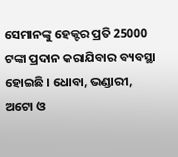ସେମାନଙ୍କୁ ହେକ୍ଟର ପ୍ରତି 25000 ଟଙ୍କା ପ୍ରଦାନ କରାଯିବାର ବ୍ୟବସ୍ଥା ହୋଇଛି । ଧୋବା, ଭଣ୍ଡାରୀ, ଅଟୋ ଓ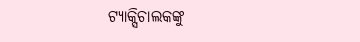ଟ୍ୟାକ୍ସିଚାଲକଙ୍କୁ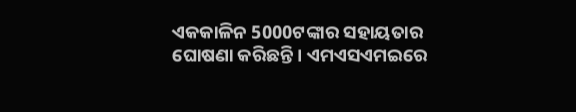ଏକକାଳିନ 5000ଟଙ୍କାର ସହାୟତାର ଘୋଷଣା କରିଛନ୍ତି । ଏମଏସଏମଇରେ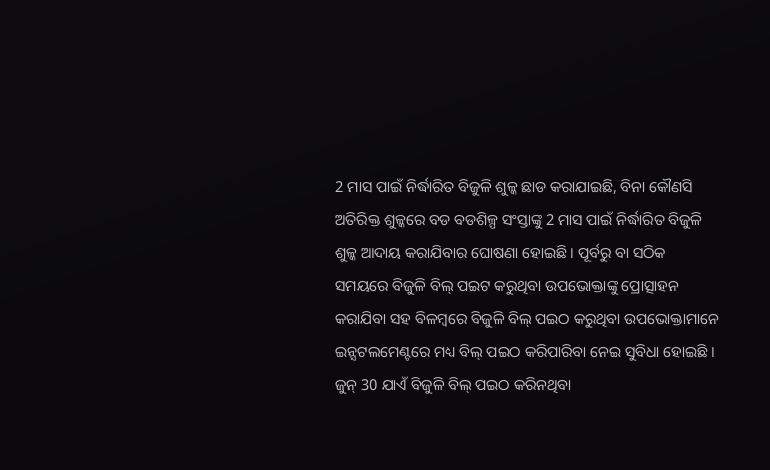2 ମାସ ପାଇଁ ନିର୍ଦ୍ଧାରିତ ବିଜୁଳି ଶୁଳ୍କ ଛାଡ କରାଯାଇଛି, ବିନା କୌଣସି ଅତିରିକ୍ତ ଶୁଳ୍କରେ ବଡ ବଡଶିଳ୍ପ ସଂସ୍ତାଙ୍କୁ 2 ମାସ ପାଇଁ ନିର୍ଦ୍ଧାରିତ ବିଜୁଳି ଶୁଳ୍କ ଆଦାୟ କରାଯିବାର ଘୋଷଣା ହୋଇଛି । ପୂର୍ବରୁ ବା ସଠିକ ସମୟରେ ବିଜୁଳି ବିଲ୍ ପଇଟ କରୁଥିବା ଉପଭୋକ୍ତାଙ୍କୁ ପ୍ରୋତ୍ସାହନ କରାଯିବା ସହ ବିଳମ୍ବରେ ବିଜୁଳି ବିଲ୍ ପଇଠ କରୁଥିବା ଉପଭୋକ୍ତାମାନେ ଇନ୍ସଟଲମେଣ୍ଟରେ ମଧ୍ୟ ବିଲ୍ ପଇଠ କରିପାରିବା ନେଇ ସୁବିଧା ହୋଇଛି । ଜୁନ୍ 30 ଯାଏଁ ବିଜୁଳି ବିଲ୍ ପଇଠ କରିନଥିବା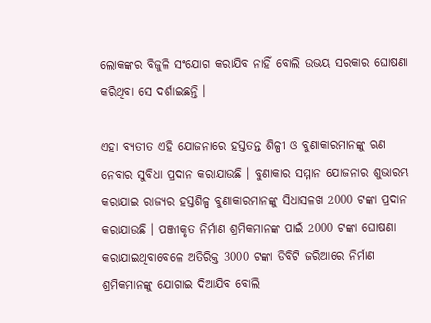ଲୋକଙ୍କର ବିଜୁଳି ସଂଯୋଗ କରାଯିବ ନାହିଁ ବୋଲି ଉଭୟ ସରକାର ଘୋଷଣା କରିଥିବା ସେ ଦର୍ଶାଇଛନ୍ତି ।

ଏହା ବ୍ୟତୀତ ଏହି ଯୋଜନାରେ ହସ୍ତତନ୍ତ ଶିଳ୍ପୀ ଓ ବୁଣାକାରମାନଙ୍କୁ ଋଣ ନେବାର ସୁବିଧା ପ୍ରଦାନ କରାଯାଉଛି । ବୁଣାକାର ସମ୍ମାନ ଯୋଜନାର ଶୁଭାରମ୍ଭ କରାଯାଇ ରାଜ୍ୟର ହସ୍ତଶିଳ୍ପ ବୁଣାକାରମାନଙ୍କୁ ସିଧାସଳଖ 2000 ଟଙ୍କା ପ୍ରଦାନ କରାଯାଉଛି । ପଞ୍ଜୀକୃତ ନିର୍ମାଣ ଶ୍ରମିକମାନଙ୍କ ପାଇଁ 2000 ଟଙ୍କା ଘୋଷଣା କରାଯାଇଥିବାବେଳେ ଅତିରିକ୍ତ 3000 ଟଙ୍କା ଡିବିଟି ଜରିଆରେ ନିର୍ମାଣ ଶ୍ରମିକମାନଙ୍କୁ ଯୋଗାଇ ଦିଆଯିବ ବୋଲି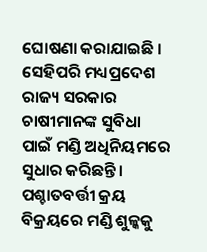ଘୋଷଣା କରାଯାଇଛି । ସେହିପରି ମଧ୍ୟପ୍ରଦେଶ ରାଜ୍ୟ ସରକାର ଚାଷୀମାନଙ୍କ ସୁବିଧା ପାଇଁ ମଣ୍ଡି ଅଧିନିୟମରେ ସୁଧାର କରିଛନ୍ତି । ପଶ୍ଚାତବର୍ତ୍ତୀ କ୍ରୟ ବିକ୍ରୟରେ ମଣ୍ଡି ଶୁଳ୍କକୁ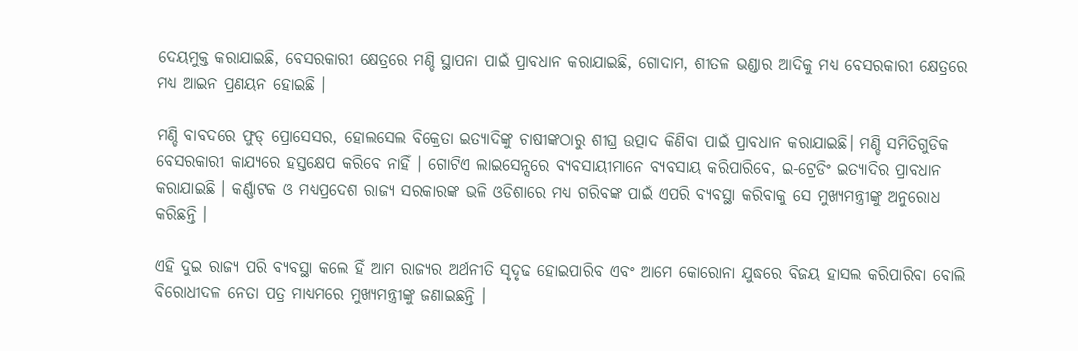ଦେୟମୁକ୍ତ କରାଯାଇଛି, ବେସରକାରୀ କ୍ଷେତ୍ରରେ ମଣ୍ଡି ସ୍ଥାପନା ପାଇଁ ପ୍ରାବଧାନ କରାଯାଇଛି, ଗୋଦାମ, ଶୀତଳ ଭଣ୍ଡାର ଆଦିକୁ ମଧ୍ୟ ବେସରକାରୀ କ୍ଷେତ୍ରରେ ମଧ୍ୟ ଆଇନ ପ୍ରଣୟନ ହୋଇଛି ।

ମଣ୍ଡି ବାବଦରେ ଫୁଡ୍ ପ୍ରୋସେସର, ହୋଲସେଲ ବିକ୍ରେତା ଇତ୍ୟାଦିଙ୍କୁ ଚାଷୀଙ୍କଠାରୁ ଶୀଘ୍ର ଉତ୍ପାଦ କିଣିବା ପାଇଁ ପ୍ରାବଧାନ କରାଯାଇଛି। ମଣ୍ଡି ସମିତିଗୁଡିକ ବେସରକାରୀ କାଯ୍ୟରେ ହସ୍ତକ୍ଷେପ କରିବେ ନାହିଁ । ଗୋଟିଏ ଲାଇସେନ୍ସରେ ବ୍ୟବସାୟୀମାନେ ବ୍ୟବସାୟ କରିପାରିବେ, ଇ-ଟ୍ରେଡିଂ ଇତ୍ୟାଦିର ପ୍ରାବଧାନ କରାଯାଇଛି । କର୍ଣ୍ଣାଟକ ଓ ମଧ୍ୟପ୍ରଦେଶ ରାଜ୍ୟ ସରକାରଙ୍କ ଭଳି ଓଡିଶାରେ ମଧ୍ୟ ଗରିବଙ୍କ ପାଇଁ ଏପରି ବ୍ୟବସ୍ଥା କରିବାକୁ ସେ ମୁଖ୍ୟମନ୍ତ୍ରୀଙ୍କୁ ଅନୁରୋଧ କରିଛନ୍ତି ।

ଏହି ଦୁଇ ରାଜ୍ୟ ପରି ବ୍ୟବସ୍ଥା କଲେ ହିଁ ଆମ ରାଜ୍ୟର ଅର୍ଥନୀତି ସୃଦୃଢ ହୋଇପାରିବ ଏବଂ ଆମେ କୋରୋନା ଯୁଦ୍ଧରେ ବିଜୟ ହାସଲ କରିପାରିବା ବୋଲି ବିରୋଧୀଦଳ ନେତା ପତ୍ର ମାଧ୍ୟମରେ ମୁଖ୍ୟମନ୍ତ୍ରୀଙ୍କୁ ଜଣାଇଛନ୍ତି ।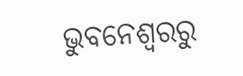ଭୁବନେଶ୍ବରରୁ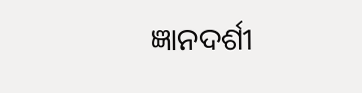ଜ୍ଞାନଦର୍ଶୀ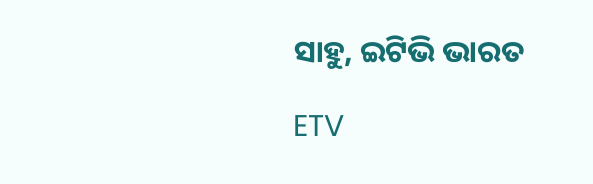ସାହୁ, ଇଟିଭି ଭାରତ

ETV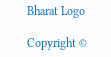Bharat Logo

Copyright ©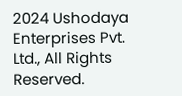2024 Ushodaya Enterprises Pvt. Ltd., All Rights Reserved.